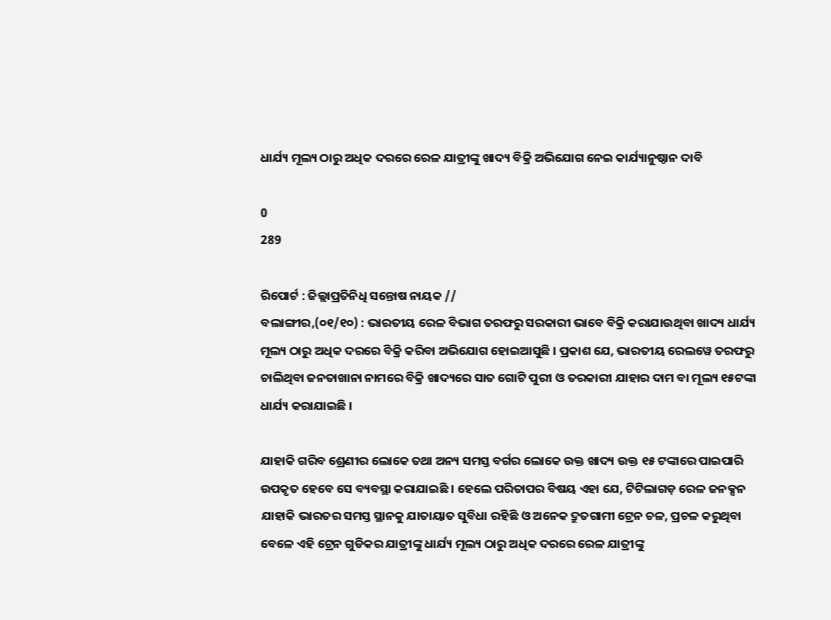ଧାର୍ଯ୍ୟ ମୂଲ୍ୟ ଠାରୁ ଅଧିକ ଦରରେ ରେଳ ଯାତ୍ରୀଙ୍କୁ ଖାଦ୍ୟ ବିକ୍ରି ଅଭିଯୋଗ ନେଇ କାର୍ଯ୍ୟାନୁଷ୍ଠାନ ଦାବି

0
289

ରିପୋର୍ଟ : ଜିଲ୍ଲାପ୍ରତିନିଧି ସନ୍ତୋଷ ନାୟକ //
ବଲାଙ୍ଗୀର,(୦୧/୧୦) : ଭାରତୀୟ ରେଳ ବିଭାଗ ତରଫରୁ ସରକାରୀ ଭାବେ ବିକ୍ରି କରାଯାଉଥିବା ଖାଦ୍ୟ ଧାର୍ଯ୍ୟ ମୂଲ୍ୟ ଠାରୁ ଅଧିକ ଦରରେ ବିକ୍ରି କରିବା ଅଭିଯୋଗ ହୋଇଆସୁଛି । ପ୍ରକାଶ ଯେ, ଭାରତୀୟ ରେଲୱେ ତରଫରୁ ଚାଲିଥିବା ଜନତାଖାନା ନାମରେ ବିକ୍ରି ଖାଦ୍ୟରେ ସାତ ଗୋଟି ପୁରୀ ଓ ତରକାରୀ ଯାହାର ଦାମ ବା ମୂଲ୍ୟ ୧୫ଟଙ୍କା ଧାର୍ଯ୍ୟ କରାଯାଇଛି ।

ଯାହାକି ଗରିବ ଶ୍ରେଣୀର ଲୋକେ ତଥା ଅନ୍ୟ ସମସ୍ତ ବର୍ଗର ଲୋକେ ଉକ୍ତ ଖାଦ୍ୟ ଉକ୍ତ ୧୫ ଟଙ୍କାରେ ପାଇପାରି ଉପକୃତ ହେବେ ସେ ବ୍ୟବସ୍ଥା କରାଯାଇଛି । ହେଲେ ପରିତାପର ବିଷୟ ଏହା ଯେ, ଟିଟିଲାଗଡ଼ ରେଳ ଜନକ୍ସନ ଯାହାକି ଭାରତର ସମସ୍ତ ସ୍ଥାନକୁ ଯାତାୟାତ ସୁବିଧା ରହିଛି ଓ ଅନେକ ଦ୍ରୁତଗାମୀ ଟ୍ରେନ ଚଳ, ପ୍ରଚଳ କରୁଥିବା ବେଳେ ଏହି ଟ୍ରେନ ଗୁଡିକର ଯାତ୍ରୀଙ୍କୁ ଧାର୍ଯ୍ୟ ମୂଲ୍ୟ ଠାରୁ ଅଧିକ ଦରରେ ରେଳ ଯାତ୍ରୀଙ୍କୁ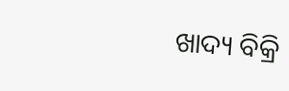ଖାଦ୍ୟ ବିକ୍ରି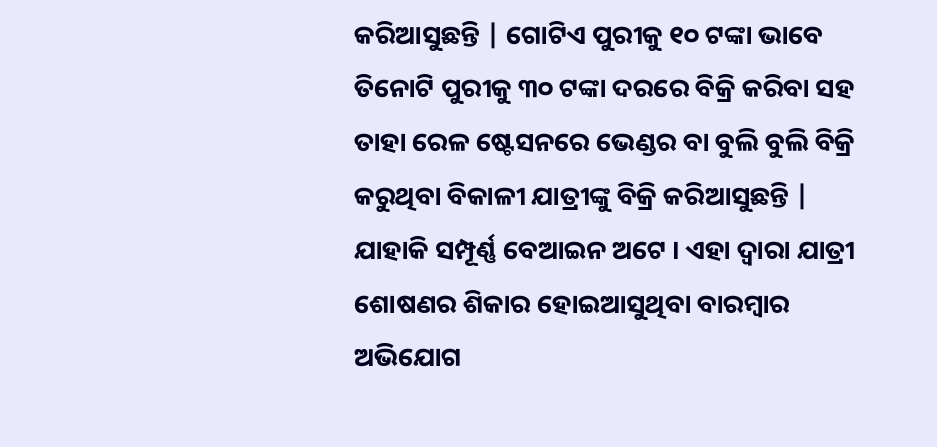କରିଆସୁଛନ୍ତି | ଗୋଟିଏ ପୁରୀକୁ ୧୦ ଟଙ୍କା ଭାବେ ତିନୋଟି ପୁରୀକୁ ୩୦ ଟଙ୍କା ଦରରେ ବିକ୍ରି କରିବା ସହ ତାହା ରେଳ ଷ୍ଟେସନରେ ଭେଣ୍ଡର ବା ବୁଲି ବୁଲି ବିକ୍ରି କରୁଥିବା ବିକାଳୀ ଯାତ୍ରୀଙ୍କୁ ବିକ୍ରି କରିଆସୁଛନ୍ତି | ଯାହାକି ସମ୍ପୂର୍ଣ୍ଣ ବେଆଇନ ଅଟେ । ଏହା ଦ୍ୱାରା ଯାତ୍ରୀ ଶୋଷଣର ଶିକାର ହୋଇଆସୁଥିବା ବାରମ୍ବାର ଅଭିଯୋଗ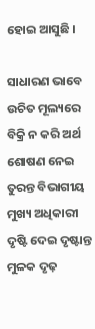ହୋଇ ଆସୁଛି ।

ସାଧାରଣ ଭାବେ ଉଚିତ ମୂଲ୍ୟରେ ବିକ୍ରି ନ କରି ଅର୍ଥ ଶୋଷଣ ନେଇ ତୁରନ୍ତ ବିଭାଗୀୟ ମୁଖ୍ୟ ଅଧିକାରୀ ଦୃଷ୍ଟି ଦେଇ ଦୃଷ୍ଟାନ୍ତ ମୁଳକ ଦୃଢ଼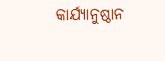କାର୍ଯ୍ୟାନୁଷ୍ଠାନ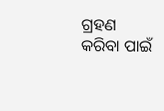ଗ୍ରହଣ କରିବା ପାଇଁ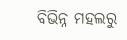ବିଭିନ୍ନ ମହଲରୁ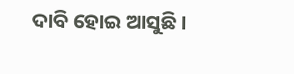ଦାବି ହୋଇ ଆସୁଛି ।